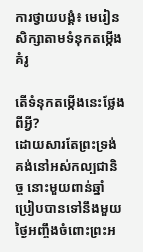ការថ្វាយបង្គំ៖ មេរៀនសិក្សាតាមទំនុកតម្កើងគំរូ

តើទំនុកតម្កើងនេះថ្លែងពីអ្វី?
ដោយសារតែព្រះទ្រង់គង់នៅអស់កល្បជានិច្ច នោះមួយពាន់ឆ្នាំប្រៀបបានទៅនឹងមួយថ្ងៃអញ្ចឹងចំពោះព្រះអ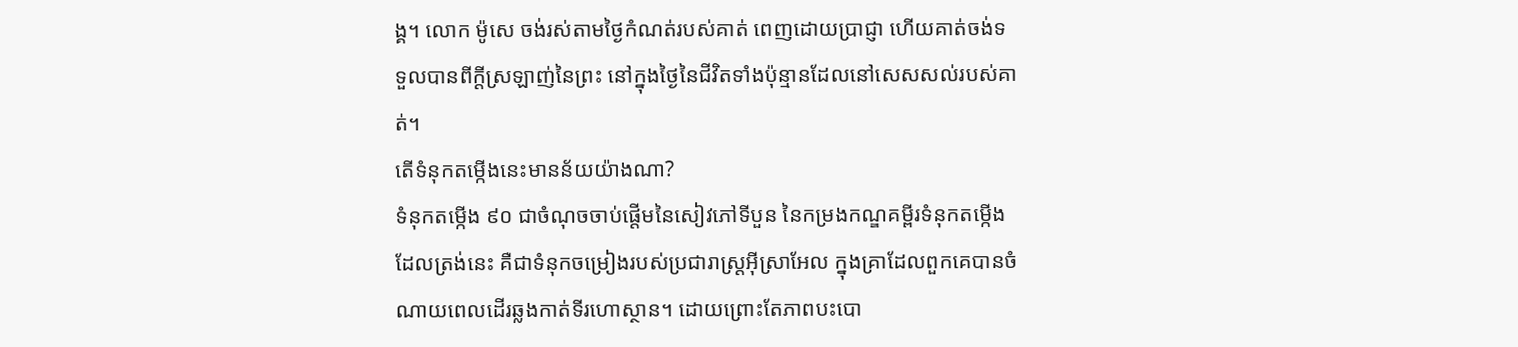ង្គ។ លោក ម៉ូសេ ចង់រស់តាមថ្ងៃកំណត់របស់គាត់ ពេញដោយប្រាជ្ញា ហើយគាត់ចង់ទទួលបានពីក្ដីស្រឡាញ់នៃព្រះ នៅក្នុងថ្ងៃនៃជីវិតទាំងប៉ុន្មានដែលនៅសេសសល់របស់គាត់។
តើទំនុកតម្កើងនេះមានន័យយ៉ាងណា?
ទំនុកតម្កើង ៩០ ជាចំណុចចាប់ផ្ដើមនៃសៀវភៅទីបួន នៃកម្រងកណ្ឌគម្ពីរទំនុកតម្កើង ដែលត្រង់នេះ គឺជាទំនុកចម្រៀងរបស់ប្រជារាស្រ្ដអ៊ីស្រាអែល ក្នុងគ្រាដែលពួកគេបានចំណាយពេលដើរឆ្លងកាត់ទីរហោស្ថាន។ ដោយព្រោះតែភាពបះបោ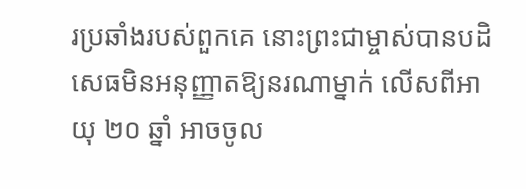រប្រឆាំងរបស់ពួកគេ នោះព្រះជាម្ចាស់បានបដិសេធមិនអនុញ្ញាតឱ្យនរណាម្នាក់ លើសពីអាយុ ២០ ឆ្នាំ អាចចូល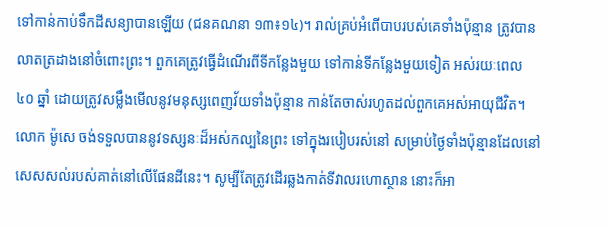ទៅកាន់កាប់ទឹកដីសន្យាបានឡើយ (ជនគណនា ១៣៖១៤)។ រាល់គ្រប់អំពើបាបរបស់គេទាំងប៉ុន្មាន ត្រូវបានលាតត្រដាងនៅចំពោះព្រះ។ ពួកគេត្រូវធ្វើដំណើរពីទីកន្លែងមួយ ទៅកាន់ទីកន្លែងមួយទៀត អស់រយៈពេល ៤០ ឆ្នាំ ដោយត្រូវសម្លឹងមើលនូវមនុស្សពេញវ័យទាំងប៉ុន្មាន កាន់តែចាស់រហូតដល់ពួកគេអស់អាយុជីវិត។ លោក ម៉ូសេ ចង់ទទួលបាននូវទស្សនៈដ៏អស់កល្បនៃព្រះ ទៅក្នុងរបៀបរស់នៅ សម្រាប់ថ្ងៃទាំងប៉ុន្មានដែលនៅសេសសល់របស់គាត់នៅលើផែនដីនេះ។ សូម្បីតែត្រូវដើរឆ្លងកាត់ទីវាលរហោស្ថាន នោះក៏អា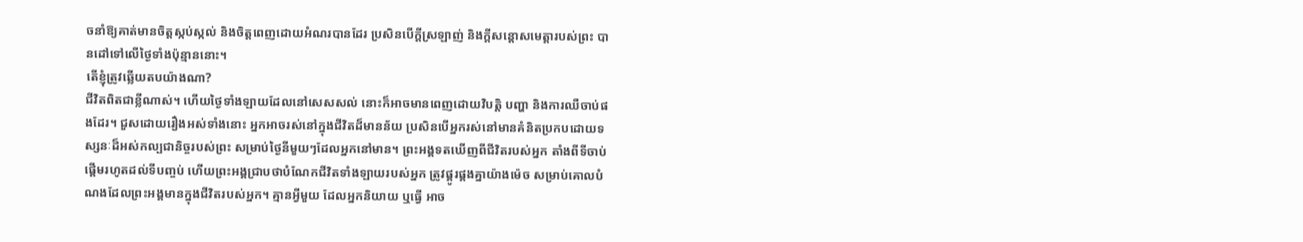ចនាំឱ្យគាត់មានចិត្តស្កប់ស្កល់ និងចិត្តពេញដោយអំណរបានដែរ ប្រសិនបើក្ដីស្រឡាញ់ និងក្ដីសន្ដោសមេត្តារបស់ព្រះ បានដៅទៅលើថ្ងៃទាំងប៉ុន្មាននោះ។
តើខ្ញុំត្រូវឆ្លើយតបយ៉ាងណា?
ជីវិតពិតជាខ្លីណាស់។ ហើយថ្ងៃទាំងឡាយដែលនៅសេសសល់ នោះក៏អាចមានពេញដោយវិបត្តិ បញ្ហា និងការឈឺចាប់ផងដែរ។ ជួសដោយរឿងអស់ទាំងនោះ អ្នកអាចរស់នៅក្នុងជីវិតដ៏មានន័យ ប្រសិនបើអ្នករស់នៅមានគំនិតប្រកបដោយទស្សនៈដ៏អស់កល្បជានិច្ចរបស់ព្រះ សម្រាប់ថ្ងៃនីមួយៗដែលអ្នកនៅមាន។ ព្រះអង្គទតឃើញពីជីវិតរបស់អ្នក តាំងពីទីចាប់ផ្ដើមរហូតដល់ទីបញ្ចប់ ហើយព្រះអង្គជ្រាបថាបំណែកជីវិតទាំងឡាយរបស់អ្នក ត្រូវផ្គូរផ្គងគ្នាយ៉ាងម៉េច សម្រាប់គោលបំណងដែលព្រះអង្គមានក្នុងជីវិតរបស់អ្នក។ គ្មានអ្វីមួយ ដែលអ្នកនិយាយ ឬធ្វើ អាច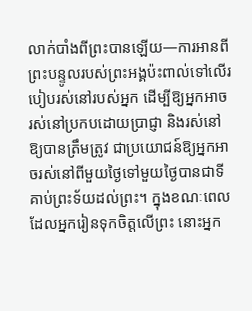លាក់បាំងពីព្រះបានឡើយ—ការអានពីព្រះបន្ទូលរបស់ព្រះអង្គប៉ះពាល់ទៅលើរបៀបរស់នៅរបស់អ្នក ដើម្បីឱ្យអ្នកអាចរស់នៅប្រកបដោយប្រាជ្ញា និងរស់នៅឱ្យបានត្រឹមត្រូវ ជាប្រយោជន៍ឱ្យអ្នកអាចរស់នៅពីមួយថ្ងៃទៅមួយថ្ងៃបានជាទីគាប់ព្រះទ័យដល់ព្រះ។ ក្នុងខណៈពេលដែលអ្នករៀនទុកចិត្តលើព្រះ នោះអ្នក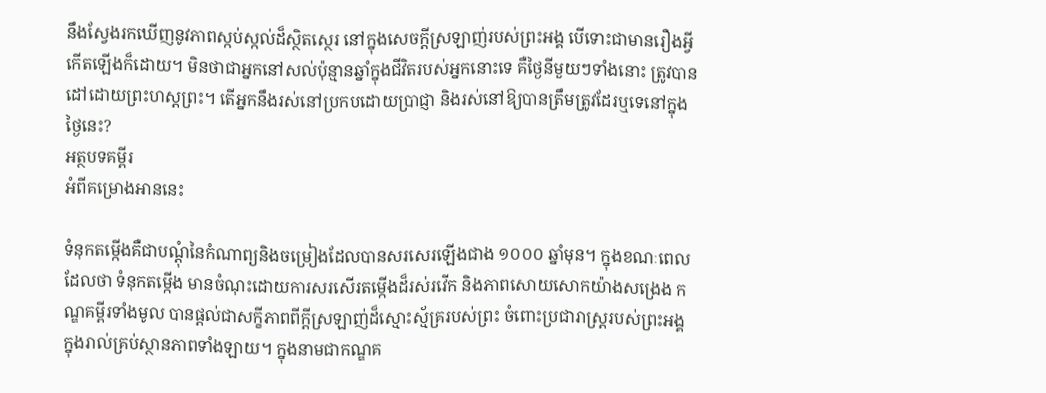នឹងស្វែងរកឃើញនូវភាពស្កប់ស្កល់ដ៏ស្ថិតស្ថេរ នៅក្នុងសេចក្ដីស្រឡាញ់របស់ព្រះអង្គ បើទោះជាមានរឿងអ្វីកើតឡើងក៏ដោយ។ មិនថាជាអ្នកនៅសល់ប៉ុន្មានឆ្នាំក្នុងជីវិតរបស់អ្នកនោះទេ គឺថ្ងៃនីមួយៗទាំងនោះ ត្រូវបានដៅដោយព្រះហស្ដព្រះ។ តើអ្នកនឹងរស់នៅប្រកបដោយប្រាជ្ញា និងរស់នៅឱ្យបានត្រឹមត្រូវដែរឬទេនៅក្នុងថ្ងៃនេះ?
អត្ថបទគម្ពីរ
អំពីគម្រោងអាននេះ

ទំនុកតម្កើងគឺជាបណ្ដុំនៃកំណាព្យនិងចម្រៀងដែលបានសរសេរឡើងជាង ១០០០ ឆ្នាំមុន។ ក្នុងខណៈពេលដែលថា ទំនុកតម្កើង មានចំណុះដោយការសរសើរតម្កើងដ៏រស់រវើក និងភាពសោយសោកយ៉ាងសង្រេង កណ្ឌគម្ពីរទាំងមូល បានផ្ដល់ជាសក្ខីភាពពីក្ដីស្រឡាញ់ដ៏ស្មោះស្ម័គ្ររបស់ព្រះ ចំពោះប្រជារាស្រ្តរបស់ព្រះអង្គ ក្នុងរាល់គ្រប់ស្ថានភាពទាំងឡាយ។ ក្នុងនាមជាកណ្ឌគ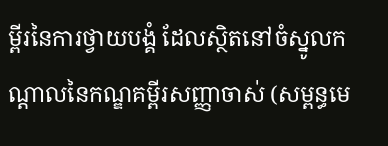ម្ពីរនៃការថ្វាយបង្គំ ដែលស្ថិតនៅចំស្នូលកណ្ដាលនៃកណ្ឌគម្ពីរសញ្ញាចាស់ (សម្ពន្ធមេ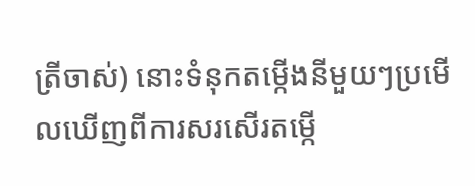ត្រីចាស់) នោះទំនុកតម្កើងនីមួយៗប្រមើលឃើញពីការសរសើរតម្កើ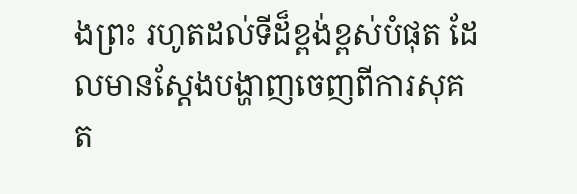ងព្រះ រហូតដល់ទីដ៏ខ្ពង់ខ្ពស់បំផុត ដែលមានស្ដែងបង្ហាញចេញពីការសុគត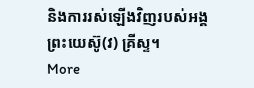និងការរស់ឡើងវិញរបស់អង្គព្រះយេស៊ូ(វ) គ្រីស្ទ។
More